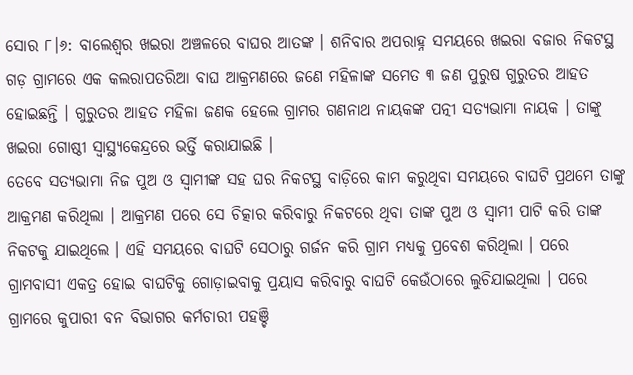ସୋର ୮।୬: ବାଲେଶ୍ବର ଖଇରା ଅଞ୍ଚଳରେ ବାଘର ଆତଙ୍କ । ଶନିବାର ଅପରାହ୍ନ ସମୟରେ ଖଇରା ବଜାର ନିକଟସ୍ଥ ଗଡ଼ ଗ୍ରାମରେ ଏକ କଲରାପତରିଆ ବାଘ ଆକ୍ରମଣରେ ଜଣେ ମହିଳାଙ୍କ ସମେତ ୩ ଜଣ ପୁରୁଷ ଗୁରୁତର ଆହତ ହୋଇଛନ୍ତି । ଗୁରୁତର ଆହତ ମହିଳା ଜଣକ ହେଲେ ଗ୍ରାମର ଗଣନାଥ ନାୟକଙ୍କ ପତ୍ନୀ ସତ୍ୟଭାମା ନାୟକ । ତାଙ୍କୁ ଖଇରା ଗୋଷ୍ଠୀ ସ୍ୱାସ୍ଥ୍ୟକେନ୍ଦ୍ରରେ ଭର୍ତ୍ତି କରାଯାଇଛି ।
ତେବେ ସତ୍ୟଭାମା ନିଜ ପୁଅ ଓ ସ୍ୱାମୀଙ୍କ ସହ ଘର ନିକଟସ୍ଥ ବାଡ଼ିରେ କାମ କରୁଥିବା ସମୟରେ ବାଘଟି ପ୍ରଥମେ ତାଙ୍କୁ ଆକ୍ରମଣ କରିଥିଲା । ଆକ୍ରମଣ ପରେ ସେ ଚିତ୍କାର କରିବାରୁ ନିକଟରେ ଥିବା ତାଙ୍କ ପୁଅ ଓ ସ୍ୱାମୀ ପାଟି କରି ତାଙ୍କ ନିକଟକୁ ଯାଇଥିଲେ । ଏହି ସମୟରେ ବାଘଟି ସେଠାରୁ ଗର୍ଜନ କରି ଗ୍ରାମ ମଧ୍ୟକୁ ପ୍ରବେଶ କରିଥିଲା । ପରେ ଗ୍ରାମବାସୀ ଏକତ୍ର ହୋଇ ବାଘଟିକୁ ଗୋଡ଼ାଇବାକୁ ପ୍ରୟାସ କରିବାରୁ ବାଘଟି କେଉଁଠାରେ ଲୁଚିଯାଇଥିଲା । ପରେ ଗ୍ରାମରେ କୁପାରୀ ବନ ବିଭାଗର କର୍ମଚାରୀ ପହଞ୍ଚି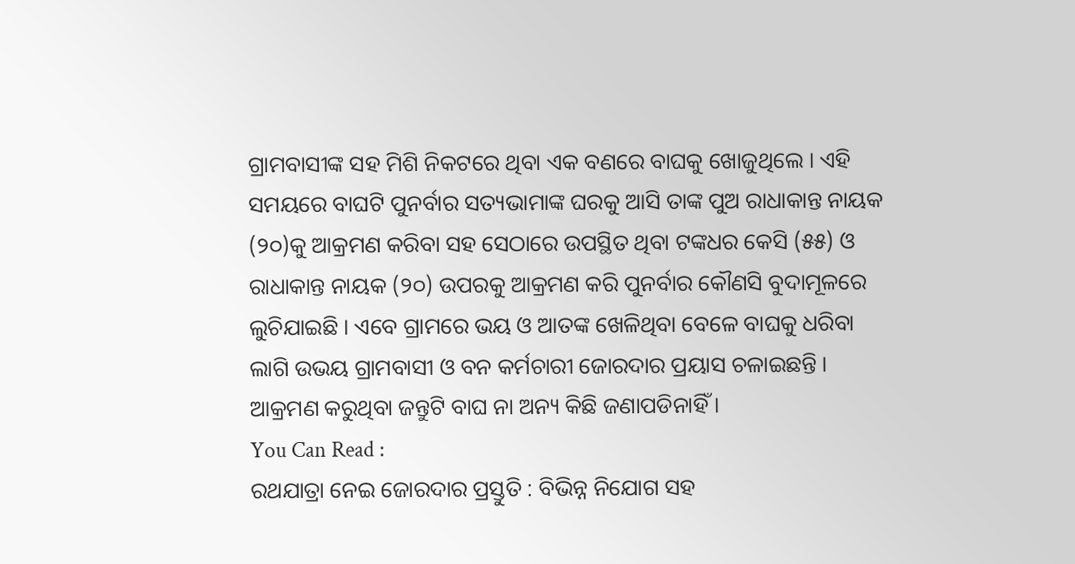ଗ୍ରାମବାସୀଙ୍କ ସହ ମିଶି ନିକଟରେ ଥିବା ଏକ ବଣରେ ବାଘକୁ ଖୋଜୁଥିଲେ । ଏହି ସମୟରେ ବାଘଟି ପୁନର୍ବାର ସତ୍ୟଭାମାଙ୍କ ଘରକୁ ଆସି ତାଙ୍କ ପୁଅ ରାଧାକାନ୍ତ ନାୟକ (୨୦)କୁ ଆକ୍ରମଣ କରିବା ସହ ସେଠାରେ ଉପସ୍ଥିତ ଥିବା ଟଙ୍କଧର କେସି (୫୫) ଓ ରାଧାକାନ୍ତ ନାୟକ (୨୦) ଉପରକୁ ଆକ୍ରମଣ କରି ପୁନର୍ବାର କୌଣସି ବୁଦାମୂଳରେ ଲୁଚିଯାଇଛି । ଏବେ ଗ୍ରାମରେ ଭୟ ଓ ଆତଙ୍କ ଖେଳିଥିବା ବେଳେ ବାଘକୁ ଧରିବା ଲାଗି ଉଭୟ ଗ୍ରାମବାସୀ ଓ ବନ କର୍ମଚାରୀ ଜୋରଦାର ପ୍ରୟାସ ଚଳାଇଛନ୍ତି । ଆକ୍ରମଣ କରୁଥିବା ଜନ୍ତୁଟି ବାଘ ନା ଅନ୍ୟ କିଛି ଜଣାପଡିନାହିଁ ।
You Can Read :
ରଥଯାତ୍ରା ନେଇ ଜୋରଦାର ପ୍ରସ୍ତୁତି : ବିଭିନ୍ନ ନିଯୋଗ ସହ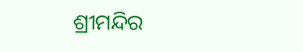ଶ୍ରୀମନ୍ଦିର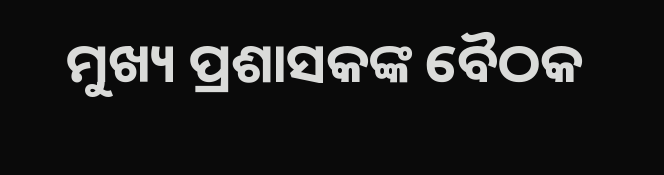ମୁଖ୍ୟ ପ୍ରଶାସକଙ୍କ ବୈଠକ